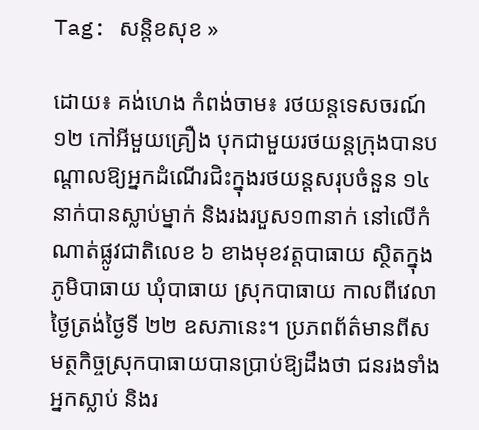Tag: សន្តិខសុខ »

ដោយ៖ គង់ហេង កំពង់ចាម៖ រថយន្តទេសចរណ៍១២ កៅអីមួយគ្រឿង បុកជាមួយរថយន្តក្រុងបានបណ្តាលឱ្យអ្នកដំណើរជិះក្នុងរថយន្តសរុបចំនួន ១៤ នាក់បានស្លាប់ម្នាក់ និងរងរបួស១៣នាក់ នៅលើកំណាត់ផ្លូវជាតិលេខ ៦ ខាងមុខវត្តបាធាយ ស្ថិតក្នុងភូមិបាធាយ ឃុំបាធាយ ស្រុកបាធាយ កាលពីវេលាថ្ងៃត្រង់ថ្ងៃទី ២២ ឧសភានេះ។ ប្រភពព័ត៌មានពីសមត្ថកិច្ចស្រុកបាធាយបានប្រាប់ឱ្យដឹងថា ជនរងទាំងអ្នកស្លាប់ និងរ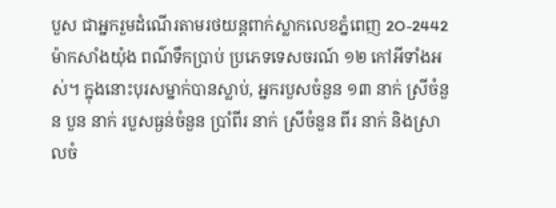បួស ជាអ្នករួមដំណើរតាមរថយន្តពាក់ស្លាកលេខភ្នំពេញ 2O-2442 ម៉ាកសាំងយ៉ុង ពណ៌ទឹកប្រាប់ ប្រភេទទេសចរណ៍ ១២ កៅអីទាំងអស់។ ក្នុងនោះបុរសម្នាក់បានស្លាប់, អ្នករបួសចំនួន ១៣ នាក់ ស្រីចំនួន បួន នាក់ របួសធ្ងន់ចំនួន ប្រាំពីរ នាក់ ស្រីចំនួន ពីរ នាក់ និងស្រាលចំ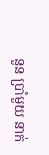នួន ប្រាំមួយ នាក់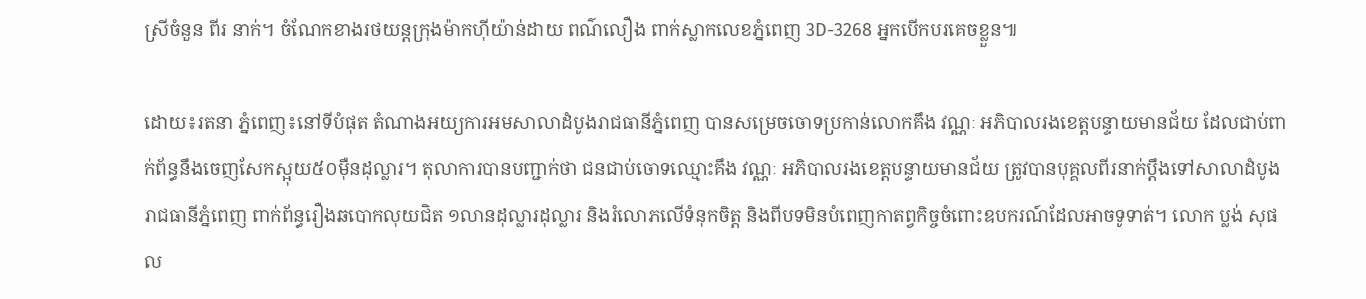ស្រីចំនួន ពីរ នាក់។ ចំណែកខាងរថយន្តក្រុងម៉ាកហ៊ីយ៉ាន់ដាយ ពណ៌លឿង ពាក់ស្លាកលេខភ្នំពេញ 3D-3268 អ្នកបើកបរគេចខ្លួន៕

ដោយ៖រតនា ភ្នំពេញ៖នៅទីបំផុត តំណាងអយ្យការអមសាលាដំបូងរាជធានីភ្នំពេញ បានសម្រេចចោទប្រកាន់លោកគឹង វណ្ណៈ អភិបាលរងខេត្តបន្ទាយមានជ័យ ដែលជាប់ពាក់ព័ន្ធនឹងចេញសែកស្អុយ៥០ម៉ឺនដុល្លារ។ តុលាការបានបញ្ជាក់ថា ជនជាប់ចោទឈ្មោះគឹង វណ្ណៈ អភិបាលរងខេត្តបន្ទាយមានជ័យ ត្រូវបានបុគ្គលពីរនាក់ប្តឹងទៅសាលាដំបូងរាជធានីភ្នំពេញ ពាក់ព័ន្ធរឿងឆបោកលុយជិត ១លានដុល្លារដុល្លារ និងរំលោភលើទំនុកចិត្ត និងពីបទមិនបំពេញកាតព្វកិច្ចចំពោះឧបករណ៍ដែលអាចទូទាត់។ លោក ប្លង់ សុផល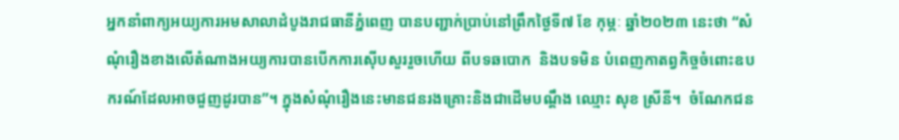អ្នកនាំពាក្យអយ្យការអមសាលាដំបូងរាជធានីភ្នំពេញ បានបញ្ជាក់ប្រាប់នៅព្រឹកថ្ងៃទី៧ ខែ កុម្ភៈ ឆ្នាំ២០២៣ នេះថា “សំណុំរឿងខាងលើតំណាងអយ្យការបានបើកការស៊ើបសួររួចហើយ ពីបទឆបោក  និងបទមិន បំពេញកាតព្វកិច្ចចំពោះឧបករណ៍ដែលអាចជួញដូរបាន”។ ក្នុងសំណុំរឿងនេះមានជនរងគ្រោះនិងជាដើមបណ្ដឹង ឈ្មោះ សុខ ស្រីនី។  ចំណែកជន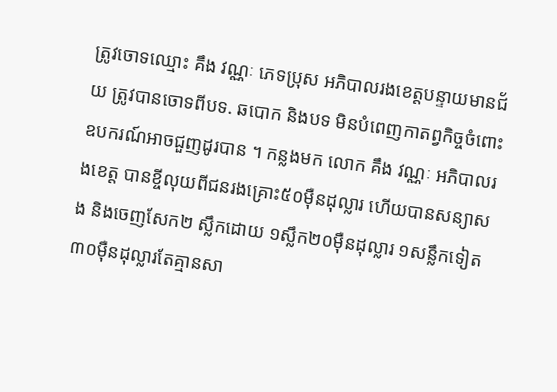ត្រូវចោទឈ្មោះ គឹង វណ្ណៈ ភេទប្រុស អភិបាលរងខេត្តបន្ទាយមានជ័យ ត្រូវបានចោទពីបទ. ឆបោក និងបទ មិនបំពេញកាតព្វកិច្ចចំពោះឧបករណ៍អាចជួញដូរបាន ។ កន្លងមក លោក គឹង វណ្ណៈ អភិបាលរងខេត្ត បានខ្ចីលុយពីជនរងគ្រោះ៥០ម៉ឺនដុល្លារ ហើយបានសន្យាសង និងចេញសែក២ ស្លឹកដោយ ១ស្លឹក២០ម៉ឺនដុល្លារ ១សន្លឹកទៀត ៣០ម៉ឺនដុល្លារតែគ្មានសា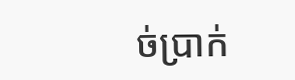ច់ប្រាក់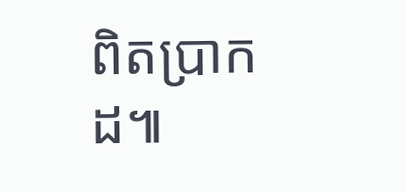ពិតប្រាកដ៕